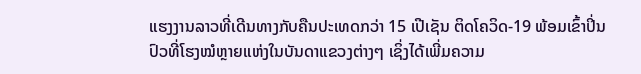ແຮງງານລາວທີ່ເດີນທາງກັບຄືນປະເທດກວ່າ 15 ເປີເຊັນ ຕິດໂຄວິດ-19 ພ້ອມເຂົ້າປິ່ນປົວທີ່ໂຮງໝໍຫຼາຍແຫ່ງໃນບັນດາແຂວງຕ່າງໆ ເຊິ່ງໄດ້ເພີ່ມຄວາມ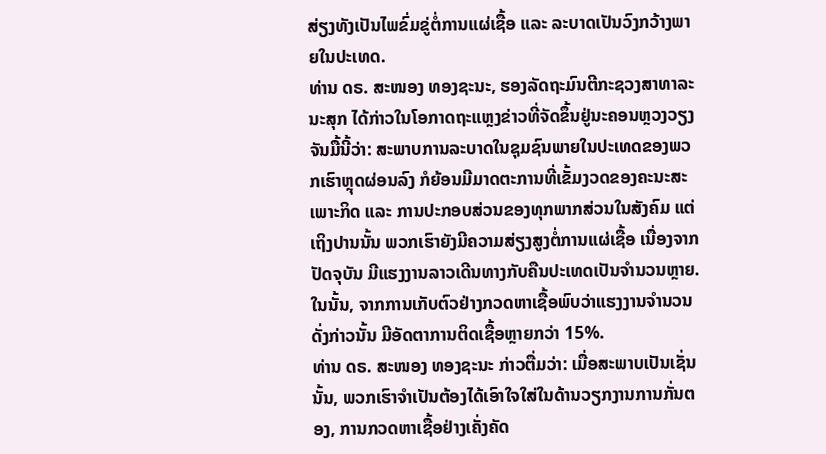ສ່ຽງທັງເປັນໄພຂົ່ມຂູ່ຕໍ່ການແຜ່ເຊື້ອ ແລະ ລະບາດເປັນວົງກວ້າງພາຍໃນປະເທດ.
ທ່ານ ດຣ. ສະໜອງ ທອງຊະນະ, ຮອງລັດຖະມົນຕີກະຊວງສາທາລະນະສຸກ ໄດ້ກ່າວໃນໂອກາດຖະແຫຼງຂ່າວທີ່ຈັດຂຶ້ນຢູ່ນະຄອນຫຼວງວຽງຈັນມື້ນີ້ວ່າ: ສະພາບການລະບາດໃນຊຸມຊົນພາຍໃນປະເທດຂອງພວກເຮົາຫຼຸດຜ່ອນລົງ ກໍຍ້ອນມີມາດຕະການທີ່ເຂັ້ມງວດຂອງຄະນະສະເພາະກິດ ແລະ ການປະກອບສ່ວນຂອງທຸກພາກສ່ວນໃນສັງຄົມ ແຕ່ເຖິງປານນັ້ນ ພວກເຮົາຍັງມີຄວາມສ່ຽງສູງຕໍ່ການແຜ່ເຊື້ອ ເນື່ອງຈາກປັດຈຸບັນ ມີແຮງງານລາວເດີນທາງກັບຄືນປະເທດເປັນຈຳນວນຫຼາຍ. ໃນນັ້ນ, ຈາກການເກັບຕົວຢ່າງກວດຫາເຊື້ອພົບວ່າແຮງງານຈຳນວນດັ່ງກ່າວນັ້ນ ມີອັດຕາການຕິດເຊື້ອຫຼາຍກວ່າ 15%.
ທ່ານ ດຣ. ສະໜອງ ທອງຊະນະ ກ່າວຕື່ມວ່າ: ເມື່ອສະພາບເປັນເຊັ່ນນັ້ນ, ພວກເຮົາຈໍາເປັນຕ້ອງໄດ້ເອົາໃຈໃສ່ໃນດ້ານວຽກງານການກັ່ນຕອງ, ການກວດຫາເຊື້ອຢ່າງເຄັ່ງຄັດ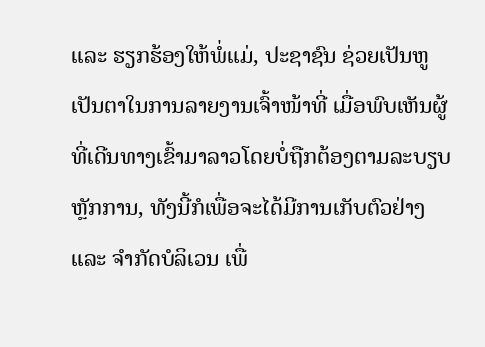ແລະ ຮຽກຮ້ອງໃຫ້ພໍ່ແມ່, ປະຊາຊົນ ຊ່ວຍເປັນຫູເປັນຕາໃນການລາຍງານເຈົ້າໜ້າທີ່ ເມື່ອພົບເຫັນຜູ້ທີ່ເດີນທາງເຂົ້າມາລາວໂດຍບໍ່ຖືກຕ້ອງຕາມລະບຽບຫຼັກການ, ທັງນີ້ກໍເພື່ອຈະໄດ້ມີການເກັບຕົວຢ່າງ ແລະ ຈຳກັດບໍລິເວນ ເພື່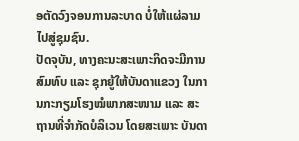ອຕັດວົງຈອນການລະບາດ ບໍ່ໃຫ້ແຜ່ລາມໄປສູ່ຊຸມຊົນ.
ປັດຈຸບັນ, ທາງຄະນະສະເພາະກິດຈະມີການສົມທົບ ແລະ ຊຸກຍູ້ໃຫ້ບັນດາແຂວງ ໃນການກະກຽມໂຮງໝໍພາກສະໜາມ ແລະ ສະຖານທີ່ຈຳກັດບໍລິເວນ ໂດຍສະເພາະ ບັນດາ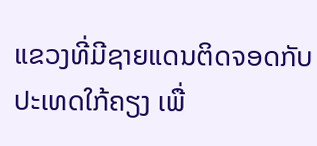ແຂວງທີ່ມີຊາຍແດນຕິດຈອດກັບປະເທດໃກ້ຄຽງ ເພື່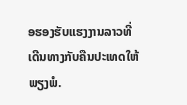ອຮອງຮັບແຮງງານລາວທີ່ເດີນທາງກັບຄືນປະເທດໃຫ້ພຽງພໍ.